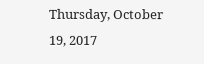Thursday, October 19, 2017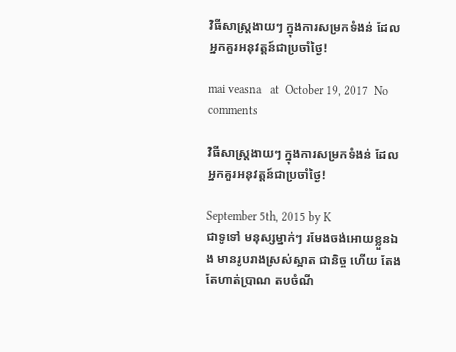វិធីសាស្ត្រងាយៗ ក្នុងការសម្រកទំងន់ ដែលអ្នកគួរអនុវត្តន៍ជាប្រចាំថ្ងៃ!

mai veasna   at  October 19, 2017  No comments

វិធីសាស្ត្រងាយៗ ក្នុងការសម្រកទំងន់ ដែលអ្នកគួរអនុវត្តន៍ជាប្រចាំថ្ងៃ!

September 5th, 2015 by K
ជាទូទៅ មនុស្សម្នាក់ៗ រមែងចង់អោយខ្លួនឯង មានរូបរាងស្រស់ស្អាត ជានិច្ច ហើយ តែងតែហាត់ប្រាណ តបចំណី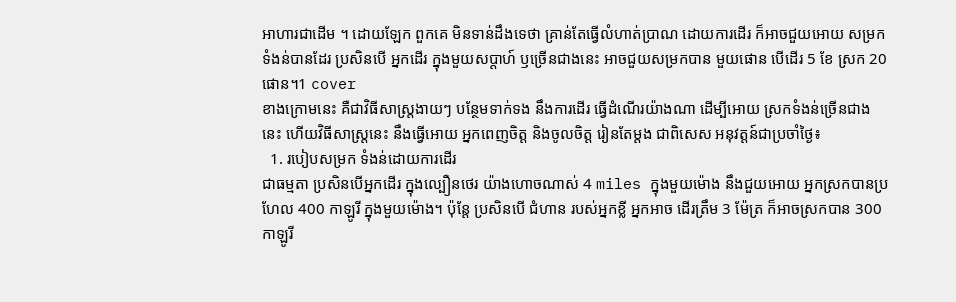អាហារជាដើម ។ ដោយឡែក ពួកគេ មិនទាន់ដឹងទេថា គ្រាន់តែធ្វើលំហាត់ប្រាណ ដោយការដើរ ក៏អាចជួយអោយ សម្រកទំងន់បានដែរ ប្រសិនបើ អ្នកដើរ ក្នុងមួយសប្តាហ៍ ឫច្រើនជាងនេះ អាចជួយសម្រកបាន មួយផោន បើដើរ 5 ខែ ស្រក 20 ផោន។1 cover
ខាងក្រោមនេះ គឺជាវិធីសាស្ត្រងាយៗ បន្ថែមទាក់ទង នឹងការដើរ ធ្វើដំណើរយ៉ាងណា ដើម្បីអោយ ស្រកទំងន់ច្រើនជាងនេះ ហើយវិធីសាស្រ្តនេះ នឹងធ្វើអោយ អ្នកពេញចិត្ត និងចូលចិត្ត រៀនតែម្តង ជាពិសេស អនុវត្តន៍ជាប្រចាំថ្ងៃ៖
  1. របៀបសម្រក ទំងន់ដោយការដើរ
ជាធម្មតា ប្រសិនបើអ្នកដើរ ក្នុងល្បឿនថេរ យ៉ាងហោចណាស់ 4 miles ក្នុងមួយម៉ោង នឹងជួយអោយ អ្នកស្រកបានប្រហែល 400 កាឡូរី ក្នុងមួយម៉ោង។ ប៉ុន្តែ ប្រសិនបើ ជំហាន របស់អ្នកខ្លី អ្នកអាច ដើរត្រឹម 3 ម៉ែត្រ ក៏អាចស្រកបាន 300 កាឡូរី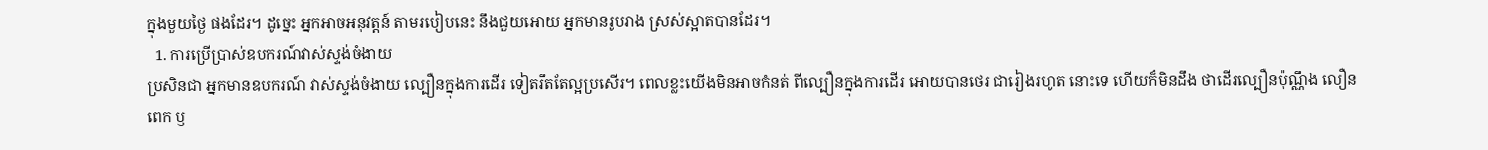ក្នុងមួយថ្ងៃ ផងដែរ។ ដូច្នេះ អ្នកអាចអនុវត្តន៍ តាមរបៀបនេះ នឹងជួយអោយ អ្នកមានរូបរាង ស្រស់ស្អាតបានដែរ។
  1. ការប្រើប្រាស់ឧបករណ៍វាស់ស្ទង់ចំងាយ
ប្រសិនជា អ្នកមានឧបករណ៍ វាស់ស្ទង់ចំងាយ ល្បឿនក្នុងការដើរ ទៀតរឹតតែល្អប្រសើរ។ ពេលខ្លះយើងមិនអាចកំនត់ ពីល្បឿនក្នុងការដើរ អោយបានថេរ ជារៀងរហូត នោះទេ ហើយក៏មិនដឹង ថាដើរល្បឿនប៉ុណ្ណឹង លឿនពេក ឫ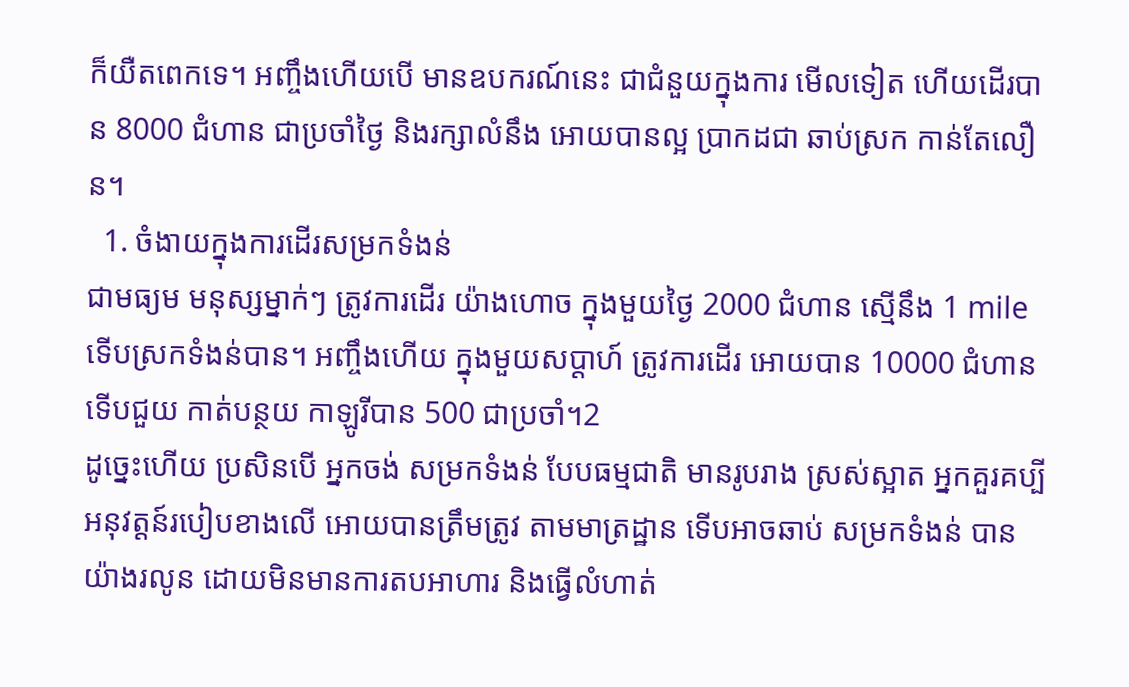ក៏យឺតពេកទេ។ អញ្ចឹងហើយបើ មានឧបករណ៍នេះ ជាជំនួយក្នុងការ មើលទៀត ហើយដើរបាន 8000 ជំហាន ជាប្រចាំថ្ងៃ និងរក្សាលំនឹង អោយបានល្អ ប្រាកដជា ឆាប់ស្រក កាន់តែលឿន។
  1. ចំងាយក្នុងការដើរសម្រកទំងន់
ជាមធ្យម មនុស្សម្នាក់ៗ ត្រូវការដើរ យ៉ាងហោច ក្នុងមួយថ្ងៃ 2000 ជំហាន ស្មើនឹង 1 mile ទើបស្រកទំងន់បាន។ អញ្ចឹងហើយ ក្នុងមួយសប្តាហ៍ ត្រូវការដើរ អោយបាន 10000 ជំហាន ទើបជួយ កាត់បន្ថយ កាឡូរីបាន 500 ជាប្រចាំ។2
ដូច្នេះហើយ ប្រសិនបើ អ្នកចង់ សម្រកទំងន់ បែបធម្មជាតិ មានរូបរាង ស្រស់ស្អាត អ្នកគួរគប្បី អនុវត្តន៍របៀបខាងលើ អោយបានត្រឹមត្រូវ តាមមាត្រដ្ឋាន ទើបអាចឆាប់ សម្រកទំងន់ បានយ៉ាងរលូន ដោយមិនមានការតបអាហារ និងធ្វើលំហាត់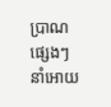ប្រាណផ្សេងៗ នាំអោយ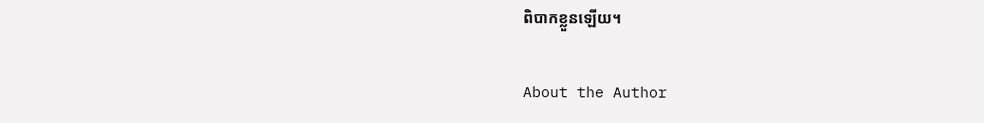ពិបាកខ្លួនឡើយ។

About the Author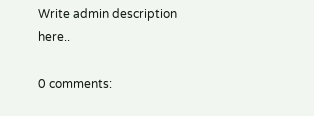Write admin description here..

0 comments: